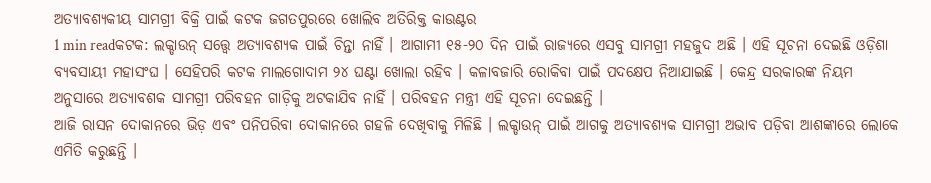ଅତ୍ୟାବଶ୍ୟକୀୟ ସାମଗ୍ରୀ ବିକ୍ରି ପାଇଁ କଟକ ଜଗତପୁରରେ ଖୋଲିବ ଅତିରିକ୍ତ କାଉଣ୍ଟର
1 min readକଟକ: ଲକ୍ଡାଉନ୍ ସତ୍ତ୍ଵେ ଅତ୍ୟାବଶ୍ୟକ ପାଇଁ ଚିନ୍ତା ନାହିଁ । ଆଗାମୀ ୧୫-୨୦ ଦିନ ପାଇଁ ରାଜ୍ୟରେ ଏସବୁ ସାମଗ୍ରୀ ମହଜୁଦ ଅଛି । ଏହି ସୂଚନା ଦେଇଛି ଓଡ଼ିଶା ବ୍ୟବସାୟୀ ମହାସଂଘ । ସେହିପରି କଟକ ମାଲଗୋଦାମ ୨୪ ଘଣ୍ଟା ଖୋଲା ରହିବ । କଳାବଜାରି ରୋକିବା ପାଇଁ ପଦକ୍ଷେପ ନିଆଯାଇଛି । କେନ୍ଦ୍ର ସରକାରଙ୍କ ନିୟମ ଅନୁସାରେ ଅତ୍ୟାବଶକ ସାମଗ୍ରୀ ପରିବହନ ଗାଡ଼ିକୁ ଅଟକାଯିବ ନାହିଁ । ପରିବହନ ମନ୍ତ୍ରୀ ଏହି ସୂଚନା ଦେଇଛନ୍ତି ।
ଆଜି ରାସନ ଦୋକାନରେ ଭିଡ଼ ଏବଂ ପନିପରିବା ଦୋକାନରେ ଗହଳି ଦେଖିବାକୁ ମିଳିଛି । ଲକ୍ଡାଉନ୍ ପାଇଁ ଆଗକୁ ଅତ୍ୟାବଶ୍ୟକ ସାମଗ୍ରୀ ଅଭାବ ପଡ଼ିବା ଆଶଙ୍କାରେ ଲୋକେ ଏମିତି କରୁଛନ୍ତି ।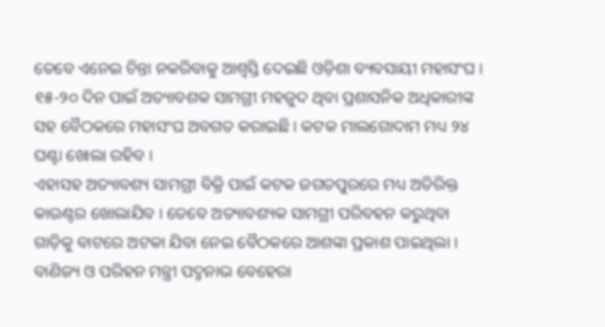ତେବେ ଏନେଇ ଚିନ୍ତା ନକରିବାକୁ ଆଶ୍ୱସ୍ତି ଦେଇଛି ଓଡ଼ିଶା ବ୍ୟବସାୟୀ ମହାସଂଘ । ୧୫-୨୦ ଦିନ ପାଇଁ ଅତ୍ୟାବଶକ ସାମଗ୍ରୀ ମହଜୁଦ ଥିବା ପ୍ରଶାସନିକ ଅଧିକାରୀଙ୍କ ସହ ବୈଠକରେ ମହାସଂଘ ଅବଗତ କରାଇଛି । କଟକ ମାଲଗୋଦାମ ମଧ୍ୟ ୨୪ ଘଣ୍ଟା ଖୋଲା ରହିବ ।
ଏହାସହ ଅତ୍ୟାବଶ୍ୟ ସାମଗ୍ରୀ ବିକ୍ରି ପାଇଁ କଟକ ଜଗତପୁରରେ ମଧ୍ୟ ଅତିରିକ୍ତ କାଉଣ୍ଟର ଖୋଲାଯିବ । ତେବେ ଅତ୍ୟାବଶ୍ୟକ ସାମଗ୍ରୀ ପରିବହନ କରୁଥିବା ଗାଡ଼ିକୁ ବାଟରେ ଅଟକା ଯିବା ନେଇ ବୈଠକରେ ଆଶଙ୍କା ପ୍ରକାଶ ପାଇଥିଲା । ବାଣିଜ୍ୟ ଓ ପରିହନ ମନ୍ତ୍ରୀ ପଦ୍ମନାଭ ବେହେରା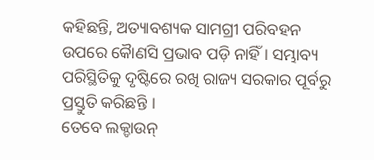କହିଛନ୍ତି, ଅତ୍ୟାବଶ୍ୟକ ସାମଗ୍ରୀ ପରିବହନ ଉପରେ କୈାଣସି ପ୍ରଭାବ ପଡ଼ି ନାହିଁ । ସମ୍ଭାବ୍ୟ ପରିସ୍ଥିତିକୁ ଦୃଷ୍ଟିରେ ରଖି ରାଜ୍ୟ ସରକାର ପୂର୍ବରୁ ପ୍ରସ୍ତୁତି କରିଛନ୍ତି ।
ତେବେ ଲକ୍ଡାଉନ୍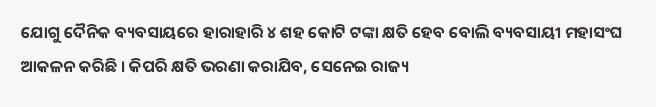ଯୋଗୁ ଦୈନିକ ବ୍ୟବସାୟରେ ହାରାହାରି ୪ ଶହ କୋଟି ଟଙ୍କା କ୍ଷତି ହେବ ବୋଲି ବ୍ୟବସାୟୀ ମହାସଂଘ ଆକଳନ କରିଛି । କିପରି କ୍ଷତି ଭରଣା କରାଯିବ, ସେନେଇ ରାଜ୍ୟ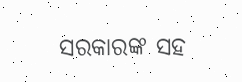ସରକାରଙ୍କ ସହ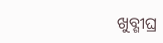ଖୁବ୍ଶୀଘ୍ର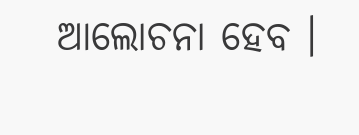ଆଲୋଚନା ହେବ ।